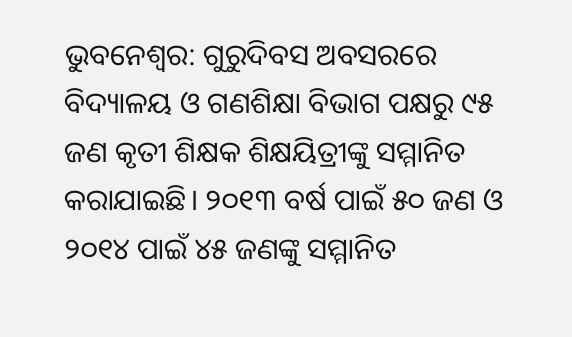ଭୁବନେଶ୍ୱର: ଗୁରୁଦିବସ ଅବସରରେ ବିଦ୍ୟାଳୟ ଓ ଗଣଶିକ୍ଷା ବିଭାଗ ପକ୍ଷରୁ ୯୫ ଜଣ କୃତୀ ଶିକ୍ଷକ ଶିକ୍ଷୟିତ୍ରୀଙ୍କୁ ସମ୍ମାନିତ କରାଯାଇଛି। ୨୦୧୩ ବର୍ଷ ପାଇଁ ୫୦ ଜଣ ଓ ୨୦୧୪ ପାଇଁ ୪୫ ଜଣଙ୍କୁ ସମ୍ମାନିତ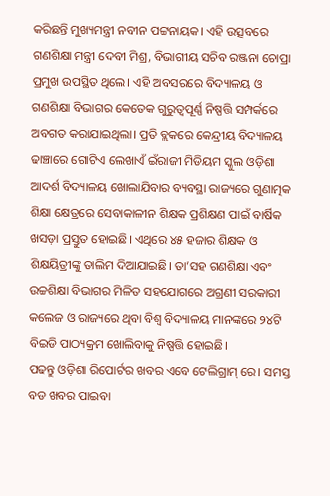କରିଛନ୍ତି ମୁଖ୍ୟମନ୍ତ୍ରୀ ନବୀନ ପଟ୍ଟନାୟକ। ଏହି ଉତ୍ସବରେ ଗଣଶିକ୍ଷା ମନ୍ତ୍ରୀ ଦେବୀ ମିଶ୍ର, ବିଭାଗୀୟ ସଚିବ ରଞ୍ଜନା ଚୋପ୍ରା ପ୍ରମୁଖ ଉପସ୍ଥିତ ଥିଲେ। ଏହି ଅବସରରେ ବିଦ୍ୟାଳୟ ଓ ଗଣଶିକ୍ଷା ବିଭାଗର କେତେକ ଗୁରୁତ୍ୱପୂର୍ଣ୍ଣ ନିଷ୍ପତ୍ତି ସମ୍ପର୍କରେ ଅବଗତ କରାଯାଇଥିଲା। ପ୍ରତି ବ୍ଲକରେ କେନ୍ଦ୍ରୀୟ ବିଦ୍ୟାଳୟ ଢାଞ୍ଚାରେ ଗୋଟିଏ ଲେଖାଏଁ ଇଁରାଜୀ ମିଡିୟମ ସ୍କୁଲ ଓଡ଼ିଶା ଆଦର୍ଶ ବିଦ୍ୟାଳୟ ଖୋଲାଯିବାର ବ୍ୟବସ୍ଥା ରାଜ୍ୟରେ ଗୁଣାତ୍ମକ ଶିକ୍ଷା କ୍ଷେତ୍ରରେ ସେବାକାଳୀନ ଶିକ୍ଷକ ପ୍ରଶିକ୍ଷଣ ପାଇଁ ବାର୍ଷିକ ଖସଡ଼ା ପ୍ରସ୍ତୁତ ହୋଇଛି। ଏଥିରେ ୪୫ ହଜାର ଶିକ୍ଷକ ଓ ଶିକ୍ଷୟିତ୍ରୀଙ୍କୁ ତାଲିମ ଦିଆଯାଇଛି। ତା’ସହ ଗଣଶିକ୍ଷା ଏବଂ ଉଚ୍ଚଶିକ୍ଷା ବିଭାଗର ମିଳିତ ସହଯୋଗରେ ଅଗ୍ରଣୀ ସରକାରୀ କଲେଜ ଓ ରାଜ୍ୟରେ ଥିବା ବିଶ୍ୱ ବିଦ୍ୟାଳୟ ମାନଙ୍କରେ ୨୪ଟି ବିଇଡି ପାଠ୍ୟକ୍ରମ ଖୋଲିବାକୁ ନିଷ୍ପତ୍ତି ହୋଇଛି।
ପଢନ୍ତୁ ଓଡ଼ିଶା ରିପୋର୍ଟର ଖବର ଏବେ ଟେଲିଗ୍ରାମ୍ ରେ। ସମସ୍ତ ବଡ ଖବର ପାଇବା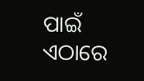ପାଇଁ ଏଠାରେ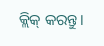କ୍ଲିକ୍ କରନ୍ତୁ।